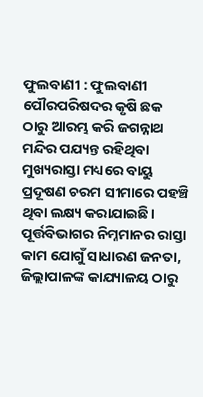ଫୁଲବାଣୀ : ଫୁଲବାଣୀ ପୌରପରିଷଦର କୃଷି ଛକ ଠାରୁ ଆରମ୍ଭ କରି ଜଗନ୍ନାଥ ମନ୍ଦିର ପଯ୍ୟନ୍ତ ରହିଥିବା ମୁଖ୍ୟରାସ୍ତା ମଧ୍ୟରେ ବାୟୁ ପ୍ରଦୂଷଣ ଚରମ ସୀମାରେ ପହଞ୍ଚି ଥିବା ଲକ୍ଷ୍ୟ କରାଯାଇଛି। ପୂର୍ତ୍ତବିଭାଗର ନିମ୍ନମାନର ରାସ୍ତା କାମ ଯୋଗୁଁ ସାଧାରଣ ଜନତା, ଜିଲ୍ଲାପାଳଙ୍କ କାଯ୍ୟାଳୟ ଠାରୁ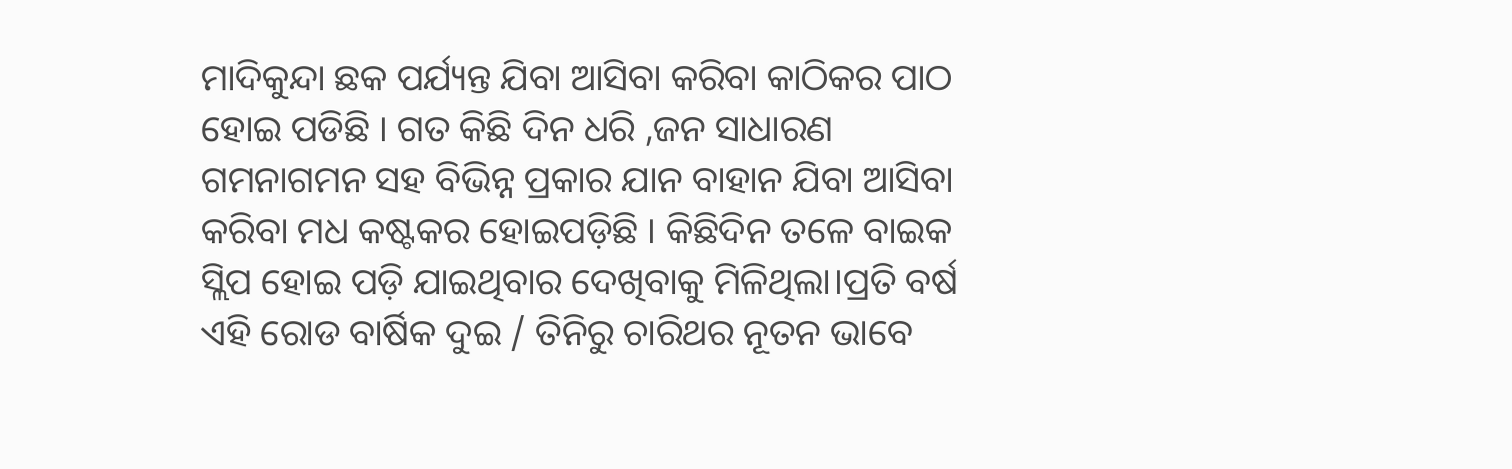ମାଦିକୁନ୍ଦା ଛକ ପର୍ଯ୍ୟନ୍ତ ଯିବା ଆସିବା କରିବା କାଠିକର ପାଠ ହୋଇ ପଡିଛି । ଗତ କିଛି ଦିନ ଧରି ,ଜନ ସାଧାରଣ ଗମନାଗମନ ସହ ବିଭିନ୍ନ ପ୍ରକାର ଯାନ ବାହାନ ଯିବା ଆସିବା କରିବା ମଧ କଷ୍ଟକର ହୋଇପଡ଼ିଛି । କିଛିଦିନ ତଳେ ବାଇକ ସ୍ଲିପ ହୋଇ ପଡ଼ି ଯାଇଥିବାର ଦେଖିବାକୁ ମିଳିଥିଲା।ପ୍ରତି ବର୍ଷ ଏହି ରୋଡ ବାର୍ଷିକ ଦୁଇ / ତିନିରୁ ଚାରିଥର ନୂତନ ଭାବେ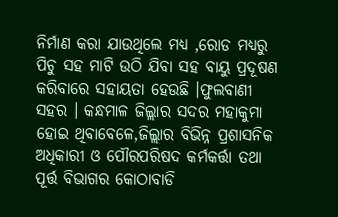ନିର୍ମାଣ କରା ଯାଉଥିଲେ ମଧ୍ୟ ,ରୋଡ ମଧ୍ୟରୁ ପିଚୁ ସହ ମାଟି ଉଠି ଯିବା ସହ ବାୟୁ ପ୍ରଦୂଷଣ କରିବାରେ ସହାୟତା ହେଉଛି ।ଫୁଲବାଣୀ ସହର । କନ୍ଧମାଳ ଜିଲ୍ଲାର ସଦର ମହାକୁମା ହୋଇ ଥିବାବେଳେ,ଜିଲ୍ଲାର ବିଭିନ୍ନ ପ୍ରଶାସନିକ ଅଧିକାରୀ ଓ ପୌରପରିଷଦ କର୍ମକର୍ତ୍ତା ତଥା ପୂର୍ତ୍ତ ବିଭାଗର କୋଠାବାଡି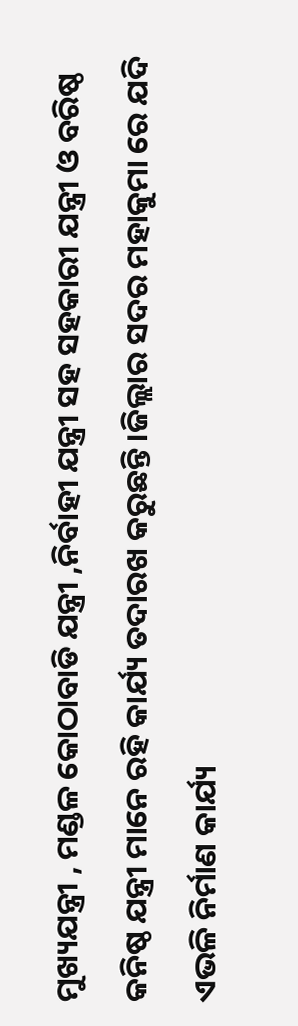ମୁଖ୍ୟଯନ୍ତ୍ରୀ , ମଣ୍ଡଳ କୋଠାବାଡି ଯନ୍ତ୍ରୀ ,ନିର୍ବାହୀ ଯନ୍ତ୍ରୀ ସହ ସହକାରୀ ଯନ୍ତ୍ରୀ ଓ ବରିଷ୍ଠ କନିଷ୍ଠ ଯନ୍ତ୍ରୀ ମାନେ ରହି କାର୍ଯ୍ୟ ତଦାରଖ କରୁଛନ୍ତି ।ଜିଲ୍ଲାର ସଦର ମହାକୁମା ରେ ଯଦି ଏଭଳି ନିର୍ମାଣ କାର୍ଯ୍ୟ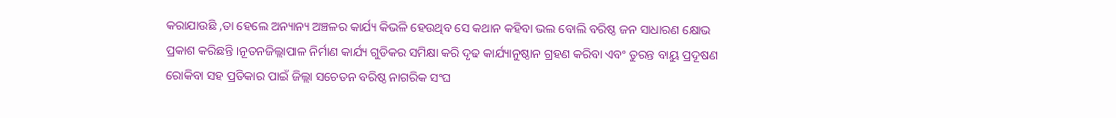କରାଯାଉଛି ,ତା ହେଲେ ଅନ୍ୟାନ୍ୟ ଅଞ୍ଚଳର କାର୍ଯ୍ୟ କିଭଳି ହେଉଥିବ ସେ କଥାନ କହିବା ଭଲ ବୋଲି ବରିଷ୍ଠ ଜନ ସାଧାରଣ କ୍ଷୋଭ ପ୍ରକାଶ କରିଛନ୍ତି ।ନୂତନଜିଲ୍ଲାପାଳ ନିର୍ମାଣ କାର୍ଯ୍ୟ ଗୁଡିକର ସମିକ୍ଷା କରି ଦୃଢ କାର୍ଯ୍ୟାନୁଷ୍ଠାନ ଗ୍ରହଣ କରିବା ଏବଂ ତୁରନ୍ତ ବାୟୁ ପ୍ରଦୂଷଣ ରୋକିବା ସହ ପ୍ରତିକାର ପାଇଁ ଜିଲ୍ଲା ସଚେତନ ବରିଷ୍ଠ ନାଗରିକ ସଂଘ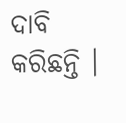ଦାବି କରିଛନ୍ତି ।